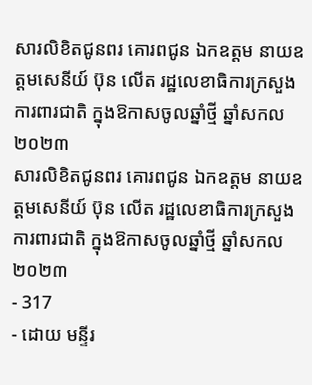សារលិខិតជូនពរ គោរពជូន ឯកឧត្តម នាយឧត្តមសេនីយ៍ ប៊ុន លើត រដ្ឋលេខាធិការក្រសួងការពារជាតិ ក្នុងឱកាសចូលឆ្នាំថ្មី ឆ្នាំសកល ២០២៣
សារលិខិតជូនពរ គោរពជូន ឯកឧត្តម នាយឧត្តមសេនីយ៍ ប៊ុន លើត រដ្ឋលេខាធិការក្រសួងការពារជាតិ ក្នុងឱកាសចូលឆ្នាំថ្មី ឆ្នាំសកល ២០២៣
- 317
- ដោយ មន្ទីរ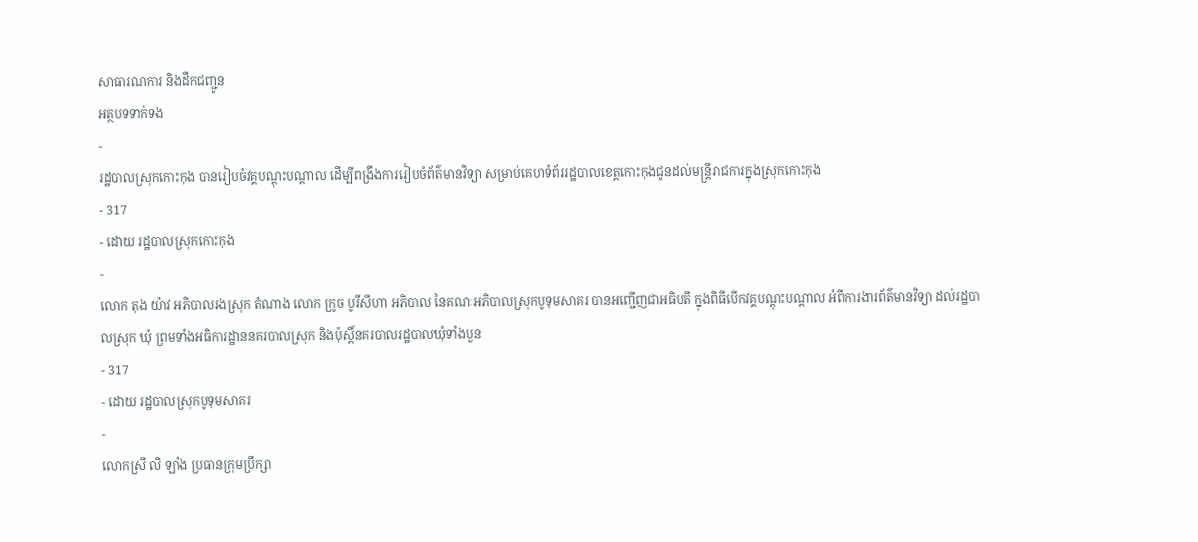សាធារណការ និងដឹកជញ្ជូន
អត្ថបទទាក់ទង
-
រដ្ឋបាលស្រុកកោះកុង បានរៀបចំវគ្គបណ្តុះបណ្តាល ដើម្បីពង្រឹងការរៀបចំព័ត៌មានវិទ្យា សម្រាប់គេហទំព័ររដ្ឋបាលខេត្តកោះកុងជូនដល់មន្រ្ដីរាជការក្នុងស្រុកកោះកុង
- 317
- ដោយ រដ្ឋបាលស្រុកកោះកុង
-
លោក តុង យ៉ាវ អភិបាលរងស្រុក តំណាង លោក ក្រូច បូរីសីហា អភិបាល នៃគណៈអភិបាលស្រុកបូទុមសាគរ បានអញ្ជើញជាអធិបតី ក្នុងពិធីបើកវគ្គបណ្តុះបណ្តាល អំពីការងារព័ត៌មានវិទ្យា ដល់រដ្ឋបាលស្រុក ឃុំ ព្រមទាំងអធិការដ្ឋាននគរបាលស្រុក និងប៉ុស្តិ៍នគរបាលរដ្ឋបាលឃុំទាំងបួន
- 317
- ដោយ រដ្ឋបាលស្រុកបូទុមសាគរ
-
លោកស្រី លិ ឡាំង ប្រធានក្រុមប្រឹក្សា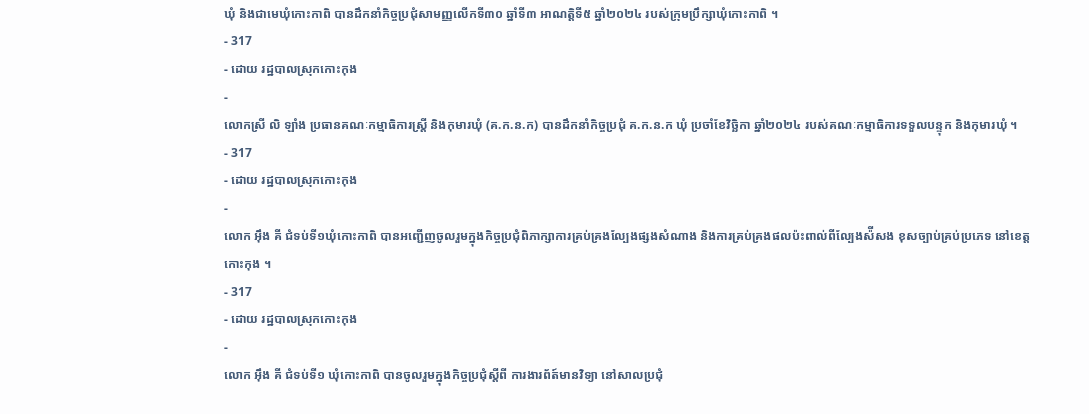ឃុំ និងជាមេឃុំកោះកាពិ បានដឹកនាំកិច្ចប្រជុំសាមញ្ញលើកទី៣០ ឆ្នាំទី៣ អាណត្តិទី៥ ឆ្នាំ២០២៤ របស់ក្រុមប្រឹក្សាឃុំកោះកាពិ ។
- 317
- ដោយ រដ្ឋបាលស្រុកកោះកុង
-
លោកស្រី លិ ឡាំង ប្រធានគណៈកម្មាធិការស្រី្ត និងកុមារឃុំ (គ.ក.ន.ក) បានដឹកនាំកិច្ចប្រជុំ គ.ក.ន.ក ឃុំ ប្រចាំខែវិច្ឆិកា ឆ្នាំ២០២៤ របស់គណៈកម្មាធិការទទួលបន្ទុក និងកុមារឃុំ ។
- 317
- ដោយ រដ្ឋបាលស្រុកកោះកុង
-
លោក អុឹង គី ជំទប់ទី១ឃុំកោះកាពិ បានអញ្ជើញចូលរួមក្នុងកិច្ចប្រជុំពិភាក្សាការគ្រប់គ្រងល្បែងផ្សងសំណាង និងការគ្រប់គ្រងផលប៉ះពាល់ពីល្បែងស៉ីសង ខុសច្បាប់គ្រប់ប្រភេទ នៅខេត្តកោះកុង ។
- 317
- ដោយ រដ្ឋបាលស្រុកកោះកុង
-
លោក អុឹង គី ជំទប់ទី១ ឃុំកោះកាពិ បានចូលរួមក្នុងកិច្ចប្រជុំស្តីពី ការងារព័ត៍មានវិទ្យា នៅសាលប្រជុំ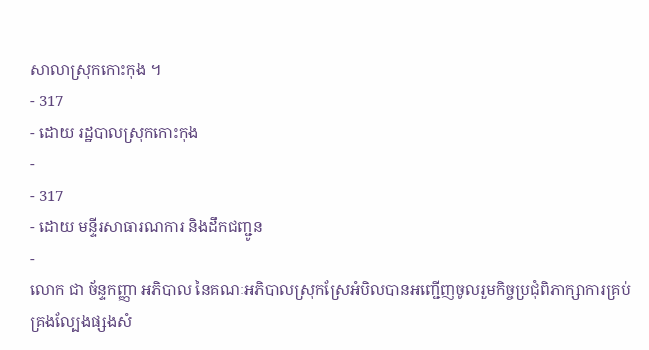សាលាស្រុកកោះកុង ។
- 317
- ដោយ រដ្ឋបាលស្រុកកោះកុង
-
- 317
- ដោយ មន្ទីរសាធារណការ និងដឹកជញ្ជូន
-
លោក ជា ច័ន្ទកញ្ញា អភិបាល នៃគណៈអភិបាលស្រុកស្រែអំបិលបានអញ្ជើញចូលរួមកិច្ចប្រជុំពិភាក្សាការគ្រប់គ្រងល្បែងផ្សងសំ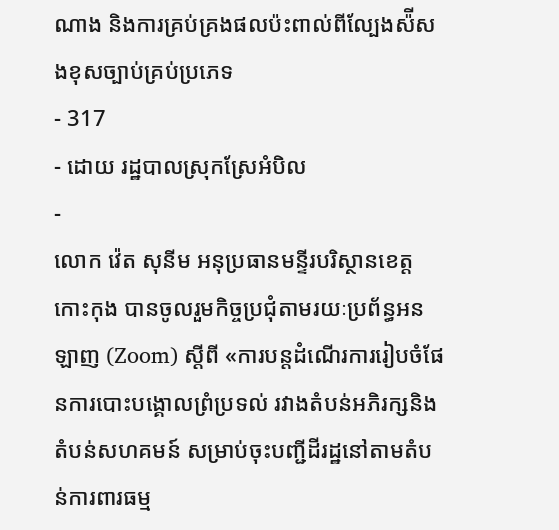ណាង និងការគ្រប់គ្រងផលប៉ះពាល់ពីល្បែងស៉ីសងខុសច្បាប់គ្រប់ប្រភេទ
- 317
- ដោយ រដ្ឋបាលស្រុកស្រែអំបិល
-
លោក វ៉េត សុនីម អនុប្រធានមន្ទីរបរិស្ថានខេត្តកោះកុង បានចូលរួមកិច្ចប្រជុំតាមរយៈប្រព័ន្ធអនឡាញ (Zoom) ស្ដីពី «ការបន្តដំណើរការរៀបចំផែនការបោះបង្គោលព្រំប្រទល់ រវាងតំបន់អភិរក្សនិងតំបន់សហគមន៍ សម្រាប់ចុះបញ្ជីដីរដ្ឋនៅតាមតំបន់ការពារធម្ម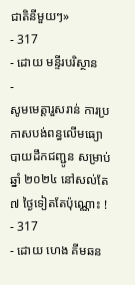ជាតិនីមួយៗ»
- 317
- ដោយ មន្ទីរបរិស្ថាន
-
សូមមេត្តារួសរាន់ ការប្រកាសបង់ពន្ធលើមធ្យោបាយដឹកជញ្ជូន សម្រាប់ឆ្នាំ ២០២៤ នៅសល់តែ ៧ ថ្ងៃទៀតតែប៉ុណ្ណោះ !
- 317
- ដោយ ហេង គីមឆន